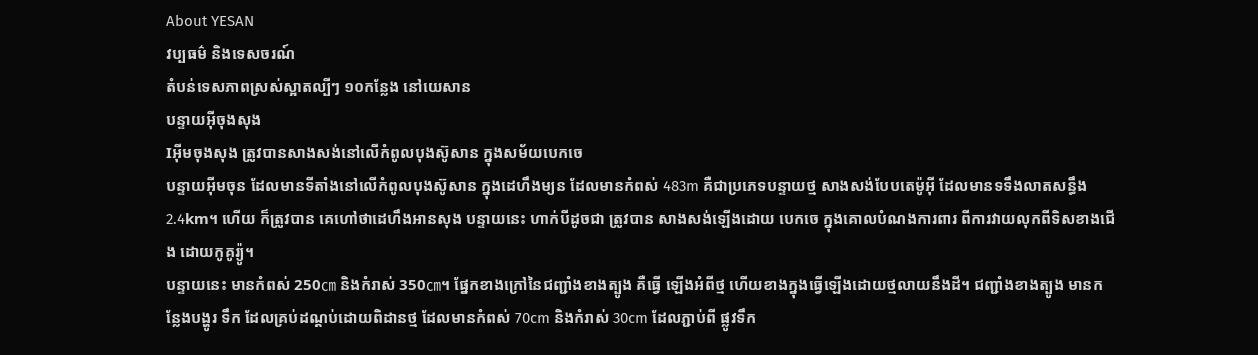About YESAN
វប្បធម៌ និងទេសចរណ៍
តំបន់ទេសភាពស្រស់ស្អាតល្បីៗ ១០កន្លែង នៅយេសាន
បន្ទាយអ៊ីចុងសុង
Iអ៊ីមចុងសុង ត្រូវបានសាងសង់នៅលើកំពូលបុងស៊ូសាន ក្នុងសម័យបេកចេ
បន្ទាយអ៊ីមចុន ដែលមានទីតាំងនៅលើកំពូលបុងស៊ូសាន ក្នុងដេហឹងម្យន ដែលមានកំពស់ 483m គឺជាប្រភេទបន្ទាយថ្ម សាងសង់បែបតេម៉ូអ៊ី ដែលមានទទឹងលាតសន្ធឹង 2.4km។ ហើយ ក៏ត្រូវបាន គេហៅថាដេហឹងអានសុង បន្ទាយនេះ ហាក់បីដូចជា ត្រូវបាន សាងសង់ឡើងដោយ បេកចេ ក្នុងគោលបំណងការពារ ពីការវាយលុកពីទិសខាងជើង ដោយកូគូរ្យ៉ូ។
បន្ទាយនេះ មានកំពស់ 250㎝ និងកំរាស់ 350㎝។ ផ្នែកខាងក្រៅនៃជញ្ជាំងខាងត្បូង គឺធ្វើ ឡើងអំពីថ្ម ហើយខាងក្នុងធ្វើឡើងដោយថ្មលាយនឹងដី។ ជញ្ជាំងខាងត្បូង មានកន្លែងបង្ហូរ ទឹក ដែលគ្រប់ដណ្តប់ដោយពិដានថ្ម ដែលមានកំពស់ 70cm និងកំរាស់ 30cm ដែលភ្ជាប់ពី ផ្លូវទឹក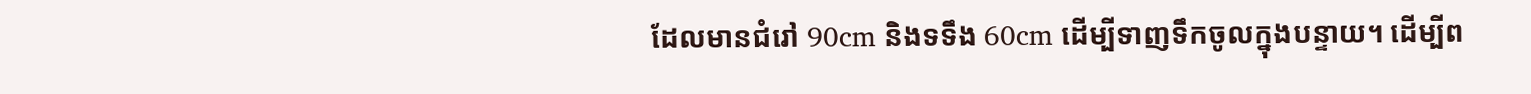ដែលមានជំរៅ 90cm និងទទឹង 60cm ដើម្បីទាញទឹកចូលក្នុងបន្ទាយ។ ដើម្បីព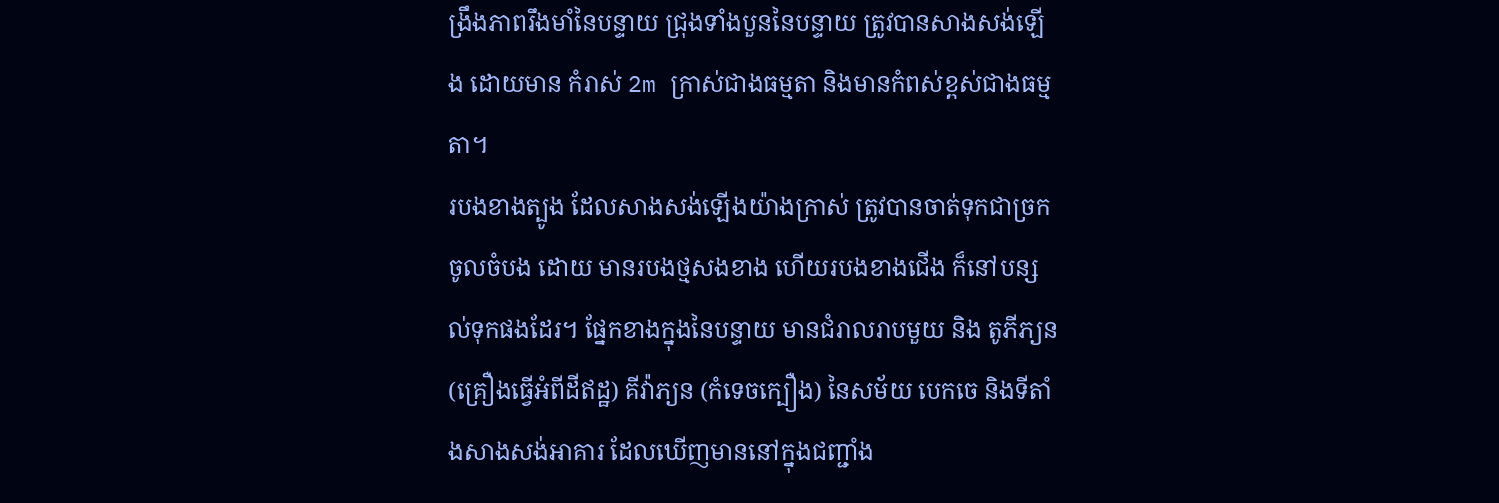ង្រឹងភាពរឹងមាំនៃបន្ទាយ ជ្រុងទាំងបួននៃបន្ទាយ ត្រូវបានសាងសង់ឡើង ដោយមាន កំរាស់ 2m ក្រាស់ជាងធម្មតា និងមានកំពស់ខ្ពស់ជាងធម្មតា។
របងខាងត្បូង ដែលសាងសង់ឡើងយ៉ាងក្រាស់ ត្រូវបានចាត់ទុកជាច្រកចូលចំបង ដោយ មានរបងថ្មសងខាង ហើយរបងខាងជើង ក៏នៅបន្សល់ទុកផងដែរ។ ផ្នែកខាងក្នុងនៃបន្ទាយ មានជំរាលរាបមួយ និង តូភីភ្យន (គ្រឿងធ្វើអំពីដីឥដ្ឋ) គីវ៉ាភ្យន (កំទេចក្បឿង) នៃសម័យ បេកចេ និងទីតាំងសាងសង់អាគារ ដែលឃើញមាននៅក្នុងជញ្ជាំង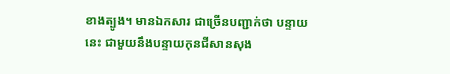ខាងត្បូង។ មានឯកសារ ជាច្រើនបញ្ជាក់ថា បន្ទាយនេះ ជាមួយនឹងបន្ទាយកុនជីសានសុង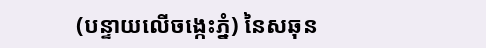(បន្ទាយលើចង្កេះភ្នំ) នៃសឆុន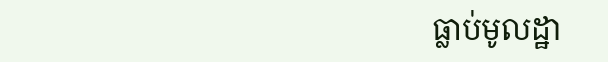ធ្លាប់មូលដ្ឋា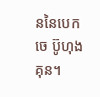ននៃបេកចេ ប៊ូហុងគុន។